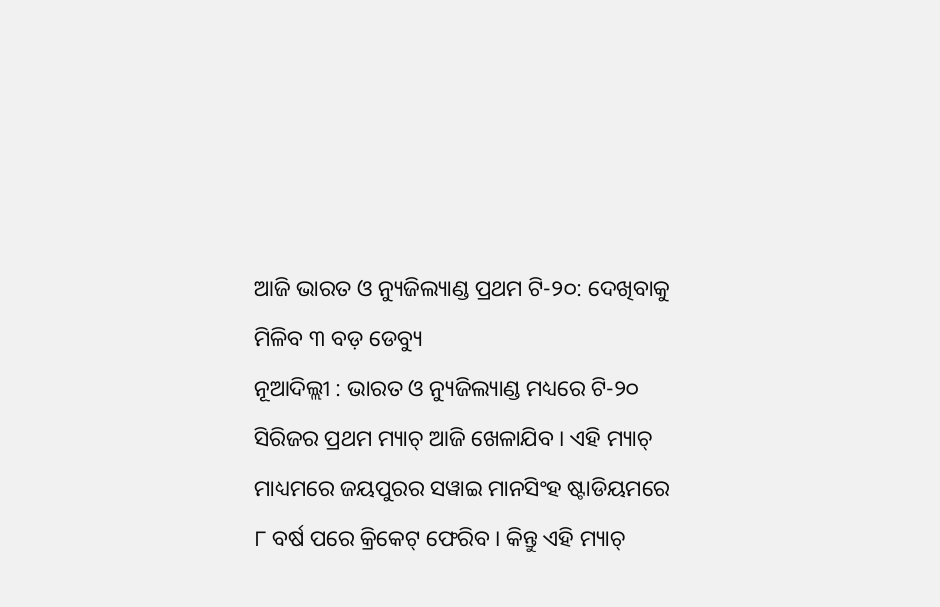ଆଜି ଭାରତ ଓ ନ୍ୟୁଜିଲ୍ୟାଣ୍ଡ ପ୍ରଥମ ଟି-୨୦: ଦେଖିବାକୁ ମିଳିବ ୩ ବଡ଼ ଡେବ୍ୟୁ
ନୂଆଦିଲ୍ଲୀ : ଭାରତ ଓ ନ୍ୟୁଜିଲ୍ୟାଣ୍ଡ ମଧ୍ୟରେ ଟି-୨୦ ସିରିଜର ପ୍ରଥମ ମ୍ୟାଚ୍ ଆଜି ଖେଳାଯିବ । ଏହି ମ୍ୟାଚ୍ ମାଧ୍ୟମରେ ଜୟପୁରର ସୱାଇ ମାନସିଂହ ଷ୍ଟାଡିୟମରେ ୮ ବର୍ଷ ପରେ କ୍ରିକେଟ୍ ଫେରିବ । କିନ୍ତୁ ଏହି ମ୍ୟାଚ୍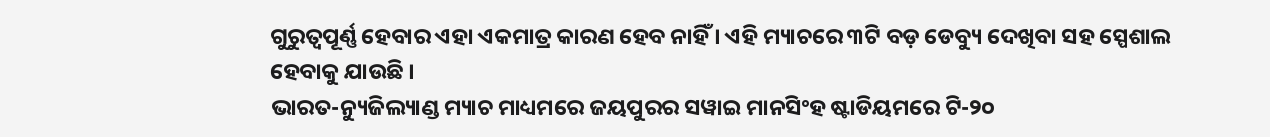ଗୁରୁତ୍ୱପୂର୍ଣ୍ଣ ହେବାର ଏହା ଏକମାତ୍ର କାରଣ ହେବ ନାହିଁ । ଏହି ମ୍ୟାଚରେ ୩ଟି ବଡ଼ ଡେବ୍ୟୁ ଦେଖିବା ସହ ସ୍ପେଶାଲ ହେବାକୁ ଯାଉଛି ।
ଭାରତ-ନ୍ୟୁଜିଲ୍ୟାଣ୍ଡ ମ୍ୟାଚ ମାଧ୍ୟମରେ ଜୟପୁରର ସୱାଇ ମାନସିଂହ ଷ୍ଟାଡିୟମରେ ଟି-୨୦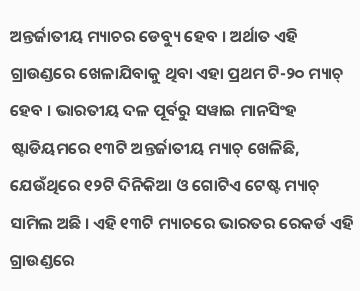ଅନ୍ତର୍ଜାତୀୟ ମ୍ୟାଚର ଡେବ୍ୟୁ ହେବ । ଅର୍ଥାତ ଏହି ଗ୍ରାଉଣ୍ଡରେ ଖେଳାଯିବାକୁ ଥିବା ଏହା ପ୍ରଥମ ଟି-୨୦ ମ୍ୟାଚ୍ ହେବ । ଭାରତୀୟ ଦଳ ପୂର୍ବରୁ ସୱାଇ ମାନସିଂହ ଷ୍ଟାଡିୟମରେ ୧୩ଟି ଅନ୍ତର୍ଜାତୀୟ ମ୍ୟାଚ୍ ଖେଳିଛି, ଯେଉଁଥିରେ ୧୨ଟି ଦିନିକିଆ ଓ ଗୋଟିଏ ଟେଷ୍ଟ ମ୍ୟାଚ୍ ସାମିଲ ଅଛି । ଏହି ୧୩ଟି ମ୍ୟାଚରେ ଭାରତର ରେକର୍ଡ ଏହି ଗ୍ରାଉଣ୍ଡରେ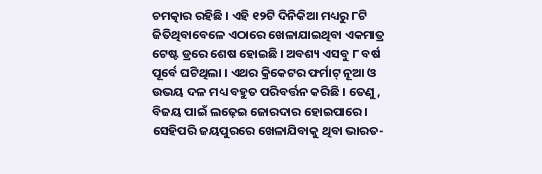ଚମତ୍କାର ରହିଛି । ଏହି ୧୨ଟି ଦିନିକିଆ ମଧ୍ୟରୁ ୮ଟି ଜିତିଥିବାବେଳେ ଏଠାରେ ଖେଳାଯାଇଥିବା ଏକମାତ୍ର ଟେଷ୍ଟ ଡ୍ରରେ ଶେଷ ହୋଇଛି । ଅବଶ୍ୟ ଏସବୁ ୮ ବର୍ଷ ପୂର୍ବେ ଘଟିଥିଲା । ଏଥର କ୍ରିକେଟର ଫର୍ମାଟ୍ ନୂଆ ଓ ଉଭୟ ଦଳ ମଧ୍ୟ ବହୁତ ପରିବର୍ତ୍ତନ କରିଛି । ତେଣୁ, ବିଜୟ ପାଇଁ ଲଢ଼େଇ ଜୋରଦାର ହୋଇପାରେ । ସେହିପରି ଜୟପୁରରେ ଖେଳାଯିବାକୁ ଥିବା ଭାରତ-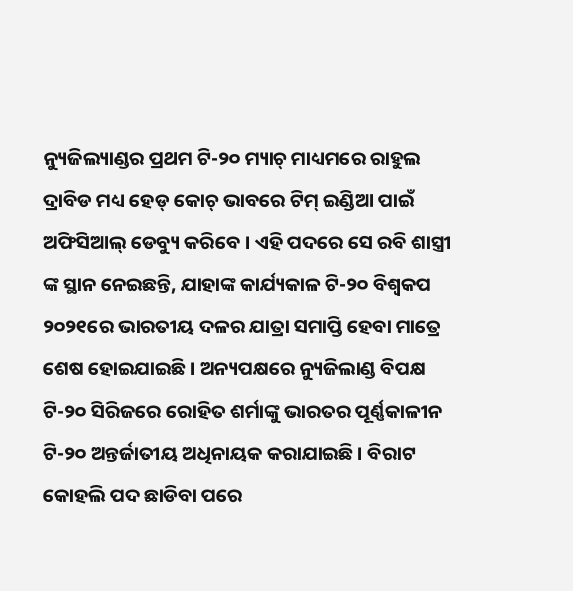ନ୍ୟୁଜିଲ୍ୟାଣ୍ଡର ପ୍ରଥମ ଟି-୨୦ ମ୍ୟାଚ୍ ମାଧ୍ୟମରେ ରାହୁଲ ଦ୍ରାବିଡ ମଧ୍ୟ ହେଡ୍ କୋଚ୍ ଭାବରେ ଟିମ୍ ଇଣ୍ଡିଆ ପାଇଁ ଅଫିସିଆଲ୍ ଡେବ୍ୟୁ କରିବେ । ଏହି ପଦରେ ସେ ରବି ଶାସ୍ତ୍ରୀ ଙ୍କ ସ୍ଥାନ ନେଇଛନ୍ତି, ଯାହାଙ୍କ କାର୍ଯ୍ୟକାଳ ଟି-୨୦ ବିଶ୍ୱକପ ୨୦୨୧ରେ ଭାରତୀୟ ଦଳର ଯାତ୍ରା ସମାପ୍ତି ହେବା ମାତ୍ରେ ଶେଷ ହୋଇଯାଇଛି । ଅନ୍ୟପକ୍ଷରେ ନ୍ୟୁଜିଲାଣ୍ଡ ବିପକ୍ଷ ଟି-୨୦ ସିରିଜରେ ରୋହିତ ଶର୍ମାଙ୍କୁ ଭାରତର ପୂର୍ଣ୍ଣକାଳୀନ ଟି-୨୦ ଅନ୍ତର୍ଜାତୀୟ ଅଧିନାୟକ କରାଯାଇଛି । ବିରାଟ କୋହଲି ପଦ ଛାଡିବା ପରେ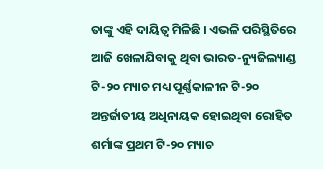ତାଙ୍କୁ ଏହି ଦାୟିତ୍ୱ ମିଳିଛି । ଏଭଳି ପରିସ୍ଥିତିରେ ଆଜି ଖେଳାଯିବାକୁ ଥିବା ଭାରତ-ନ୍ୟୁଜିଲ୍ୟାଣ୍ଡ ଟି-୨୦ ମ୍ୟାଚ ମଧ୍ୟ ପୂର୍ଣ୍ଣକାଳୀନ ଟି-୨୦ ଅନ୍ତର୍ଜାତୀୟ ଅଧିନାୟକ ହୋଇଥିବା ରୋହିତ ଶର୍ମାଙ୍କ ପ୍ରଥମ ଟି-୨୦ ମ୍ୟାଚ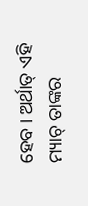ହେବ । ଅର୍ଥାତ୍ ଏହି ମ୍ୟାଚ୍ ତାଙ୍କର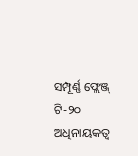ସମ୍ପୂର୍ଣ୍ଣ ଫ୍ଲେଞ୍ଜ୍ ଟି-୨୦ ଅଧିନାୟକତ୍ୱ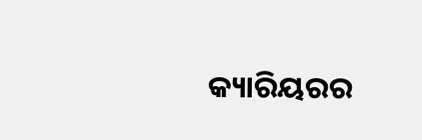କ୍ୟାରିୟରର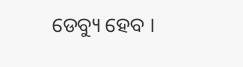ଡେବ୍ୟୁ ହେବ ।